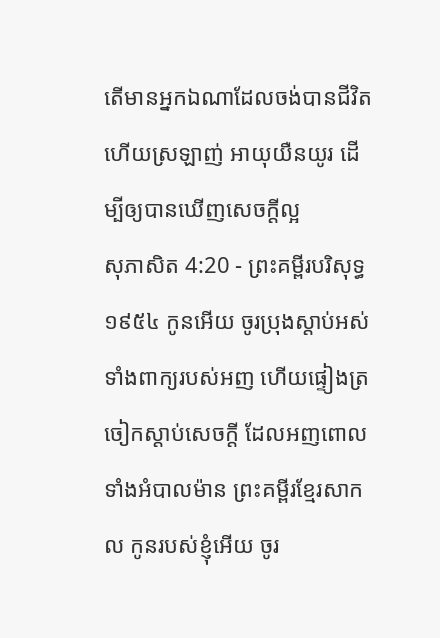តើមានអ្នកឯណាដែលចង់បានជីវិត ហើយស្រឡាញ់ អាយុយឺនយូរ ដើម្បីឲ្យបានឃើញសេចក្ដីល្អ
សុភាសិត 4:20 - ព្រះគម្ពីរបរិសុទ្ធ ១៩៥៤ កូនអើយ ចូរប្រុងស្តាប់អស់ទាំងពាក្យរបស់អញ ហើយផ្ទៀងត្រចៀកស្តាប់សេចក្ដី ដែលអញពោលទាំងអំបាលម៉ាន ព្រះគម្ពីរខ្មែរសាកល កូនរបស់ខ្ញុំអើយ ចូរ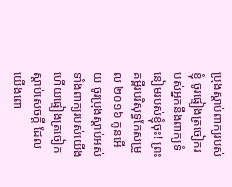ប្រុងស្ដាប់ពាក្យរបស់ខ្ញុំ ចូរផ្ទៀងត្រចៀករបស់អ្នកនឹងពាក្យទំនៀមរបស់ខ្ញុំចុះ! ព្រះគម្ពីរបរិសុទ្ធកែសម្រួល ២០១៦ កូនអើយ ចូរប្រុងស្តាប់អស់ទាំងពាក្យរបស់យើង ហើយផ្ទៀងត្រចៀកស្តាប់សេចក្ដី ដែលយើងពោ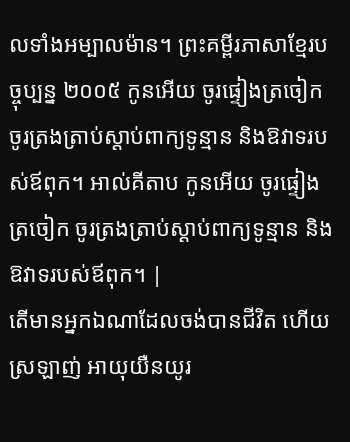លទាំងអម្បាលម៉ាន។ ព្រះគម្ពីរភាសាខ្មែរបច្ចុប្បន្ន ២០០៥ កូនអើយ ចូរផ្ទៀងត្រចៀក ចូរត្រងត្រាប់ស្ដាប់ពាក្យទូន្មាន និងឱវាទរបស់ឪពុក។ អាល់គីតាប កូនអើយ ចូរផ្ទៀងត្រចៀក ចូរត្រងត្រាប់ស្ដាប់ពាក្យទូន្មាន និងឱវាទរបស់ឪពុក។ |
តើមានអ្នកឯណាដែលចង់បានជីវិត ហើយស្រឡាញ់ អាយុយឺនយូរ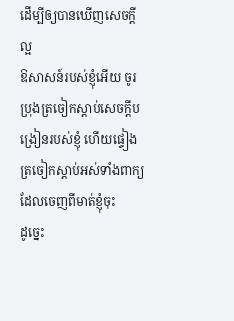ដើម្បីឲ្យបានឃើញសេចក្ដីល្អ
ឱសាសន៍របស់ខ្ញុំអើយ ចូរប្រុងត្រចៀកស្តាប់សេចក្ដីបង្រៀនរបស់ខ្ញុំ ហើយផ្ទៀងត្រចៀកស្តាប់អស់ទាំងពាក្យ ដែលចេញពីមាត់ខ្ញុំចុះ
ដូច្នេះ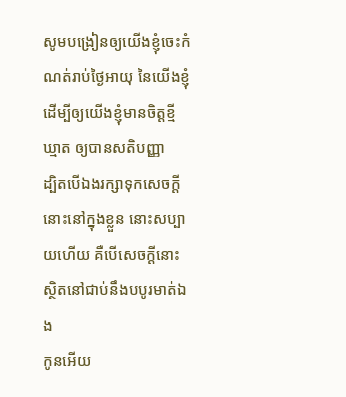សូមបង្រៀនឲ្យយើងខ្ញុំចេះកំណត់រាប់ថ្ងៃអាយុ នៃយើងខ្ញុំ ដើម្បីឲ្យយើងខ្ញុំមានចិត្តខ្មីឃ្មាត ឲ្យបានសតិបញ្ញា
ដ្បិតបើឯងរក្សាទុកសេចក្ដីនោះនៅក្នុងខ្លួន នោះសប្បាយហើយ គឺបើសេចក្ដីនោះស្ថិតនៅជាប់នឹងបបូរមាត់ឯង
កូនអើយ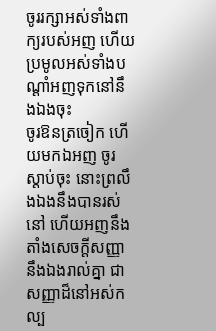ចូររក្សាអស់ទាំងពាក្យរបស់អញ ហើយប្រមូលអស់ទាំងបណ្តាំអញទុកនៅនឹងឯងចុះ
ចូរឱនត្រចៀក ហើយមកឯអញ ចូរស្តាប់ចុះ នោះព្រលឹងឯងនឹងបានរស់នៅ ហើយអញនឹងតាំងសេចក្ដីសញ្ញានឹងឯងរាល់គ្នា ជាសញ្ញាដ៏នៅអស់កល្ប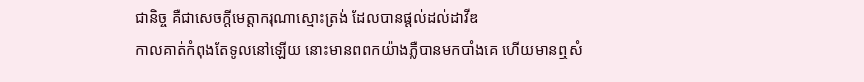ជានិច្ច គឺជាសេចក្ដីមេត្តាករុណាស្មោះត្រង់ ដែលបានផ្តល់ដល់ដាវីឌ
កាលគាត់កំពុងតែទូលនៅឡើយ នោះមានពពកយ៉ាងភ្លឺបានមកបាំងគេ ហើយមានឮសំ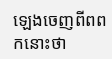ឡេងចេញពីពពកនោះថា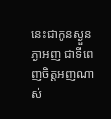នេះជាកូនស្ងួនភ្ងាអញ ជាទីពេញចិត្តអញណាស់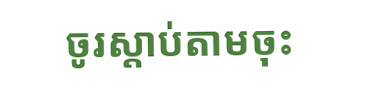ចូរស្តាប់តាមចុះ